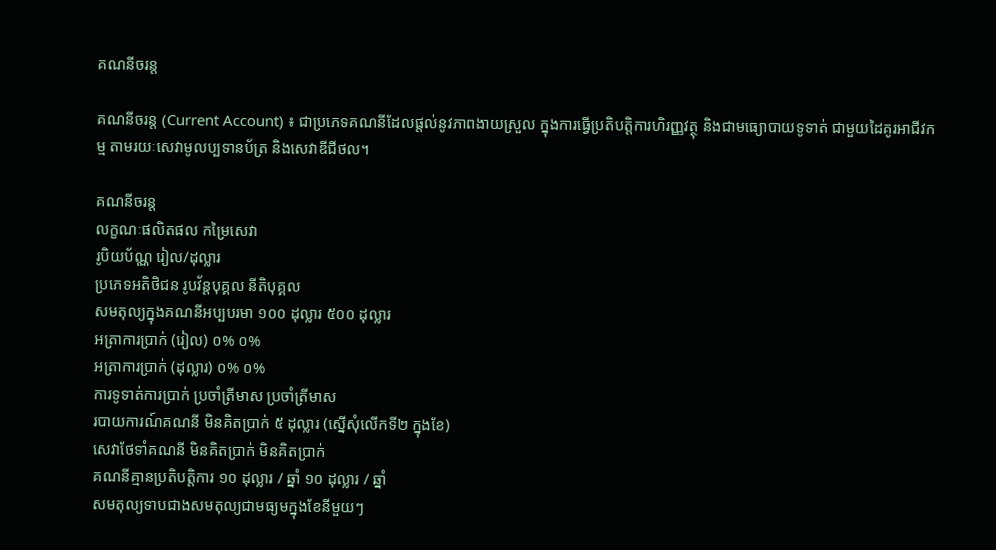គណនីចរន្ត

គណនីចរន្ត (Current Account) ៖ ជាប្រភេទគណនីដែលផ្តល់នូវភាពងាយស្រួល ក្នុងការធ្វើប្រតិបត្តិការហិរញ្ញវត្ថុ និងជាមធ្យោបាយទូទាត់ ជាមួយដៃគូរអាជីវកម្ម តាមរយៈសេវាមូលប្បទានប័ត្រ និងសេវាឌីជីថល។

គណនីចរន្ត
លក្ខណៈផលិតផល កម្រៃសេវា
រូបិយប័ណ្ណ រៀល/ដុល្លារ
ប្រភេទអតិថិជន រូបវ័ន្តបុគ្គល នីតិបុគ្គល
សមតុល្យក្នុងគណនីអប្បបរមា ១០០ ដុល្លារ ៥០០ ដុល្លារ
អត្រាការប្រាក់ (រៀល) ០% ០%
អត្រាការប្រាក់ (ដុល្លារ) ០% ០%
ការទូទាត់ការប្រាក់ ប្រចាំត្រីមាស ប្រចាំត្រីមាស
របាយការណ៍គណនី មិនគិតប្រាក់ ៥ ដុល្លារ (ស្នើសុំលើកទី២ ក្នុងខែ)
សេវាថែទាំគណនី មិនគិតប្រាក់ មិនគិតប្រាក់
គណនីគ្មានប្រតិបត្តិការ ១០ ដុល្លារ / ឆ្នាំ ១០ ដុល្លារ / ឆ្នាំ
សមតុល្យទាបជាងសមតុល្យជាមធ្យមក្នុងខែនីមួយៗ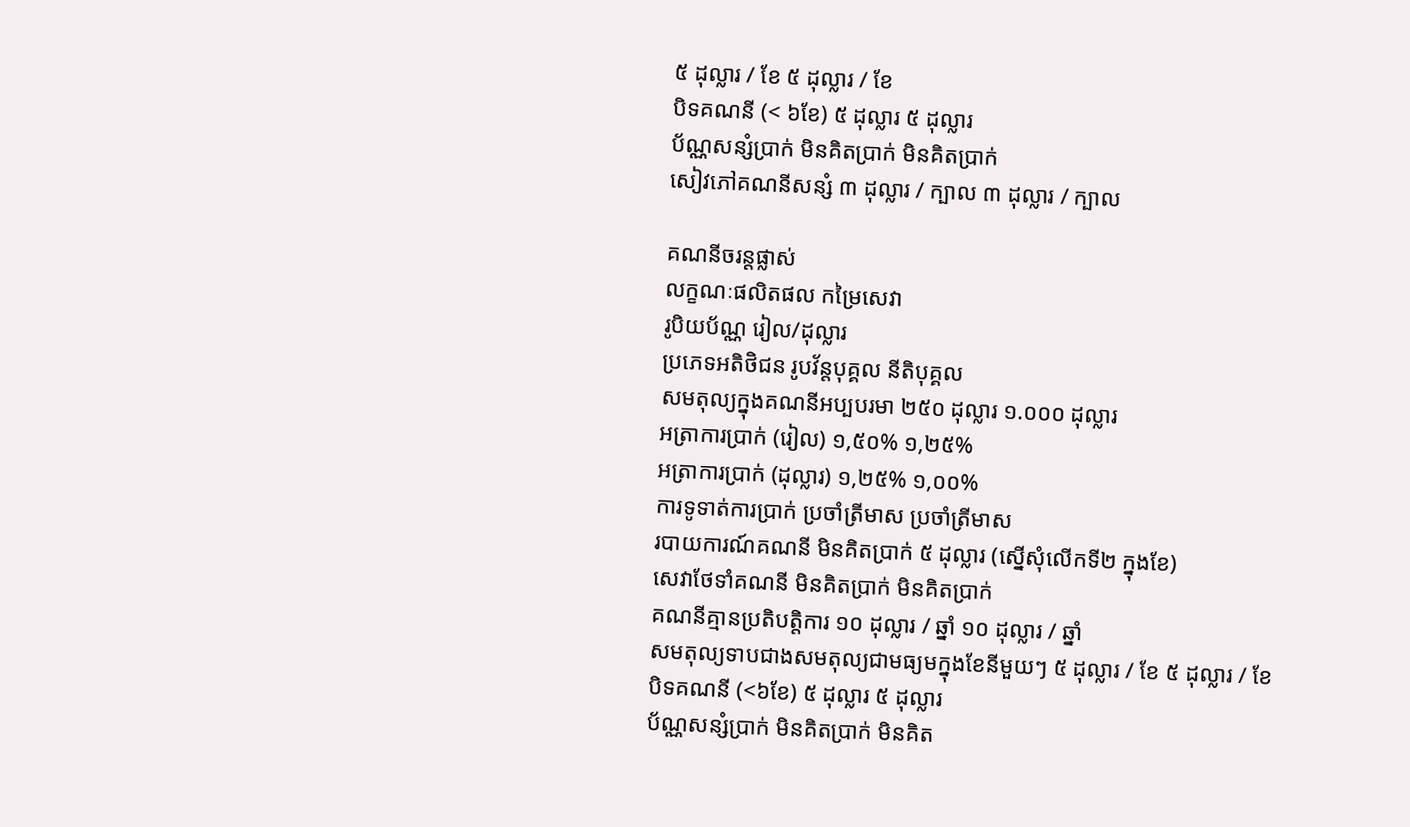៥ ដុល្លារ / ខែ ៥ ដុល្លារ / ខែ
បិទគណនី (< ៦ខែ) ៥ ដុល្លារ ៥ ដុល្លារ
ប័ណ្ណសន្សំប្រាក់ មិនគិតប្រាក់ មិនគិតប្រាក់
សៀវភៅគណនីសន្សំ ៣ ដុល្លារ / ក្បាល ៣ ដុល្លារ / ក្បាល

គណនីចរន្តផ្លាស់
លក្ខណៈផលិតផល កម្រៃសេវា
រូបិយប័ណ្ណ រៀល/ដុល្លារ
ប្រភេទអតិថិជន រូបវ័ន្តបុគ្គល នីតិបុគ្គល
សមតុល្យក្នុងគណនីអប្បបរមា ២៥០ ដុល្លារ ១.០០០ ដុល្លារ
អត្រាការប្រាក់ (រៀល) ១,៥០% ១,២៥%
អត្រាការប្រាក់ (ដុល្លារ) ១,២៥% ១,០០%
ការទូទាត់ការប្រាក់ ប្រចាំត្រីមាស ប្រចាំត្រីមាស
របាយការណ៍គណនី មិនគិតប្រាក់ ៥ ដុល្លារ (ស្នើសុំលើកទី២ ក្នុងខែ)
សេវាថែទាំគណនី មិនគិតប្រាក់ មិនគិតប្រាក់
គណនីគ្មានប្រតិបត្តិការ ១០ ដុល្លារ / ឆ្នាំ ១០ ដុល្លារ / ឆ្នាំ
សមតុល្យទាបជាងសមតុល្យជាមធ្យមក្នុងខែនីមួយៗ ៥ ដុល្លារ / ខែ ៥ ដុល្លារ / ខែ
បិទគណនី (<៦ខែ) ៥ ដុល្លារ ៥ ដុល្លារ
ប័ណ្ណសន្សំប្រាក់ មិនគិតប្រាក់ មិនគិត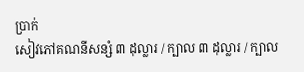ប្រាក់
សៀវភៅគណនីសន្សំ ៣ ដុល្លារ / ក្បាល ៣ ដុល្លារ / ក្បាល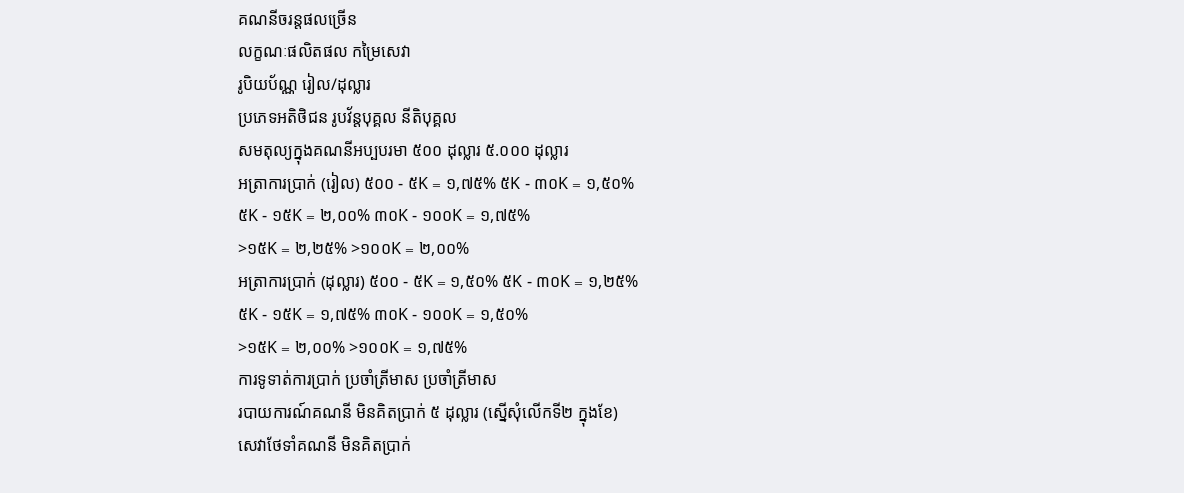គណនីចរន្តផលច្រើន
លក្ខណៈផលិតផល កម្រៃសេវា
រូបិយប័ណ្ណ រៀល/ដុល្លារ
ប្រភេទអតិថិជន រូបវ័ន្តបុគ្គល នីតិបុគ្គល
សមតុល្យក្នុងគណនីអប្បបរមា ៥០០ ដុល្លារ ៥.០០០ ដុល្លារ
អត្រាការប្រាក់ (រៀល) ៥០០ - ៥K = ១,៧៥% ៥K - ៣០K = ១,៥០%
៥K - ១៥K = ២,០០% ៣០K - ១០០K = ១,៧៥%
>១៥K = ២,២៥% >១០០K = ២,០០%
អត្រាការប្រាក់ (ដុល្លារ) ៥០០ - ៥K = ១,៥០% ៥K - ៣០K = ១,២៥%
៥K - ១៥K = ១,៧៥% ៣០K - ១០០K = ១,៥០%
>១៥K = ២,០០% >១០០K = ១,៧៥%
ការទូទាត់ការប្រាក់ ប្រចាំត្រីមាស ប្រចាំត្រីមាស
របាយការណ៍គណនី មិនគិតប្រាក់ ៥ ដុល្លារ (ស្នើសុំលើកទី២ ក្នុងខែ)
សេវាថែទាំគណនី មិនគិតប្រាក់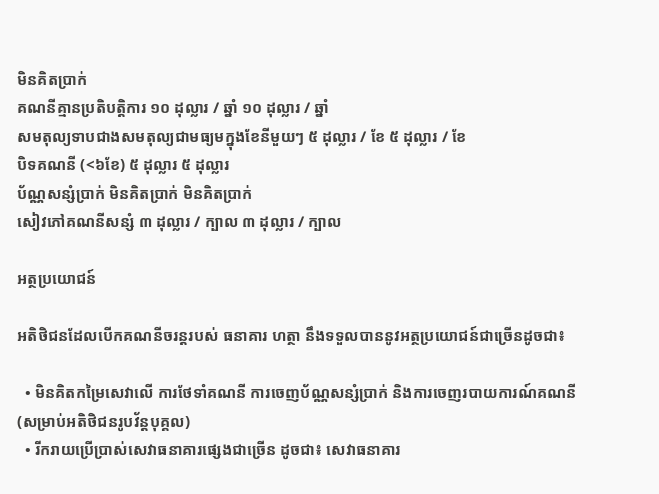មិនគិតប្រាក់
គណនីគ្មានប្រតិបត្តិការ ១០ ដុល្លារ / ឆ្នាំ ១០ ដុល្លារ / ឆ្នាំ
សមតុល្យទាបជាងសមតុល្យជាមធ្យមក្នុងខែនីមួយៗ ៥ ដុល្លារ / ខែ ៥ ដុល្លារ / ខែ
បិទគណនី (<៦ខែ) ៥ ដុល្លារ ៥ ដុល្លារ
ប័ណ្ណសន្សំប្រាក់ មិនគិតប្រាក់ មិនគិតប្រាក់
សៀវភៅគណនីសន្សំ ៣ ដុល្លារ / ក្បាល ៣ ដុល្លារ / ក្បាល

អត្ថប្រយោជន៍

អតិថិជនដែលបើកគណនីចរន្តរបស់ ធនាគារ ហត្ថា នឹងទទួលបាននូវអត្ថប្រយោជន៍ជាច្រើនដូចជា៖

  • មិនគិតកម្រៃសេវាលើ ការថែទាំគណនី ការចេញប័ណ្ណសន្សំប្រាក់ និងការចេញរបាយការណ៍គណនី (សម្រាប់អតិថិជនរូបវ័ន្តបុគ្គល)
  • រីករាយប្រើប្រាស់សេវាធនាគារផ្សេងជាច្រើន ដូចជា៖ សេវាធនាគារ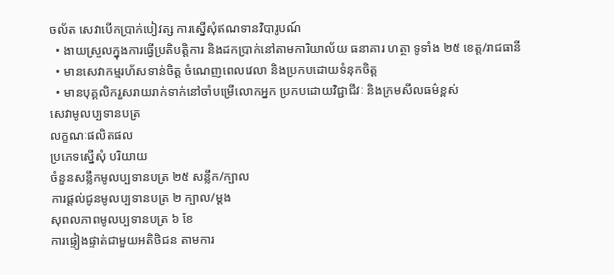ចល័ត សេវាបើកប្រាក់បៀវត្ស ការស្នើសុំឥណទានវិបារូបណ៍
  • ងាយស្រួលក្នុងការធ្វើប្រតិបត្តិការ និងដកប្រាក់នៅតាមការិយាល័យ ធនាគារ ហត្ថា ទូទាំង ២៥ ខេត្ត/រាជធានី
  • មានសេវាកម្មរហ័សទាន់ចិត្ត ចំណេញពេលវេលា និងប្រកបដោយទំនុកចិត្ត
  • មានបុគ្គលិករួសរាយរាក់ទាក់នៅចាំបម្រើលោកអ្នក ប្រកបដោយវិជ្ជាជីវៈ និងក្រមសីលធម៌ខ្ពស់
សេវាមូលប្បទានបត្រ
លក្ខណៈផលិតផល
ប្រភេទស្នើសុំ បរិយាយ
ចំនួនសន្លឹកមូលប្បទានបត្រ ២៥ សន្លឹក/ក្បាល
ការផ្តល់ជូនមូលប្បទានបត្រ ២ ក្បាល/ម្តង
សុពលភាពមូលប្បទានបត្រ ៦ ខែ
ការផ្ទៀងផ្ទាត់ជាមួយអតិថិជន តាមការ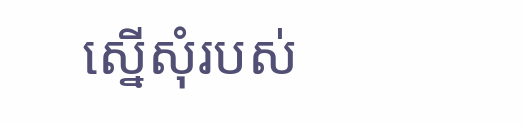ស្នើសុំរបស់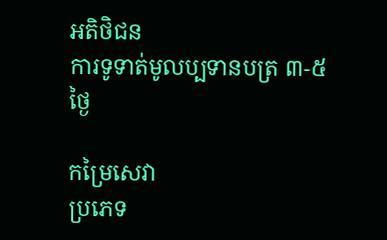អតិថិជន
ការទូទាត់មូលប្បទានបត្រ ៣-៥ ថ្ងៃ

កម្រៃសេវា
ប្រភេទ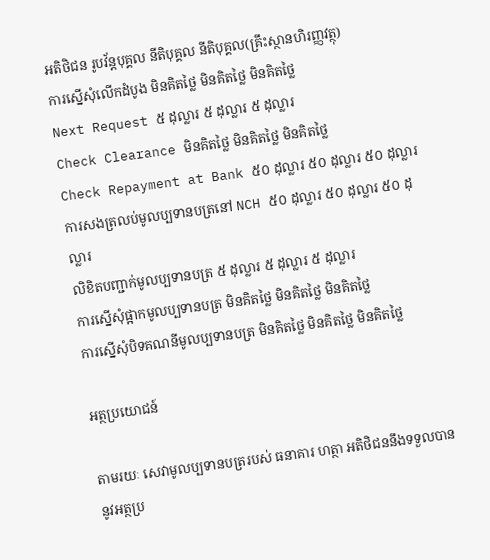អតិថិជន រូបវ័ន្តបុគ្គល នីតិបុគ្គល នីតិបុគ្គល(គ្រឹះស្ថានហិរញ្ញវត្ថុ)
ការស្នើសុំលើកដំបូង មិនគិតថ្លៃ មិនគិតថ្លៃ មិនគិតថ្លៃ
Next Request ៥ ដុល្លារ ៥ ដុល្លារ ៥ ដុល្លារ
Check Clearance មិនគិតថ្លៃ មិនគិតថ្លៃ មិនគិតថ្លៃ
Check Repayment at Bank ៥០ ដុល្លារ ៥០ ដុល្លារ ៥០ ដុល្លារ
ការសងត្រលប់មូលប្បទានបត្រនៅ NCH ៥០ ដុល្លារ ៥០ ដុល្លារ ៥០ ដុល្លារ
លិខិតបញ្ជាក់មូលប្បទានបត្រ ៥ ដុល្លារ ៥ ដុល្លារ ៥ ដុល្លារ
ការស្នើសុំផ្អាកមូលប្បទានបត្រ មិនគិតថ្លៃ មិនគិតថ្លៃ មិនគិតថ្លៃ
ការស្នើសុំបិទគណនីមូលប្បទានបត្រ មិនគិតថ្លៃ មិនគិតថ្លៃ មិនគិតថ្លៃ

អត្ថប្រយោជន៍

តាមរយៈ សេវាមូលប្បទានបត្ររបស់ ធនាគារ ហត្ថា អតិថិជននឹងទទួលបាននូវអត្ថប្រ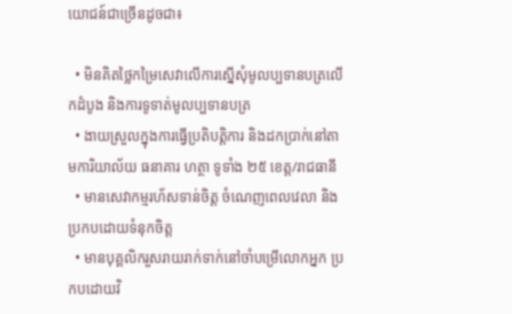យោជន៍ជាច្រើនដូចជា៖

  • មិនគិតថ្លៃកម្រៃសេវាលើការស្នើសុំមូលប្បទានបត្រលើកដំបូង និងការទូទាត់មូលប្បទានបត្រ
  • ងាយស្រួលក្នុងការធ្វើប្រតិបត្តិការ និងដកប្រាក់នៅតាមការិយាល័យ ធនាគារ ហត្ថា ទូទាំង ២៥ ខេត្ត/រាជធានី
  • មានសេវាកម្មរហ័សទាន់ចិត្ត ចំណេញពេលវេលា និងប្រកបដោយទំនុកចិត្ត
  • មានបុគ្គលិករួសរាយរាក់ទាក់នៅចាំបម្រើលោកអ្នក ប្រកបដោយវិ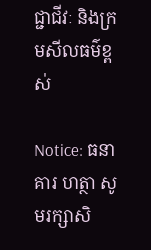ជ្ជាជីវៈ និងក្រមសីលធម៌ខ្ពស់

Notice: ធនាគារ ហត្ថា សូមរក្សាសិ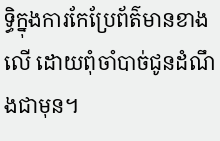ទ្ធិក្នុងការកែប្រែព័ត៌មានខាងលើ ដោយពុំចាំបាច់ជូនដំណឹងជាមុន។